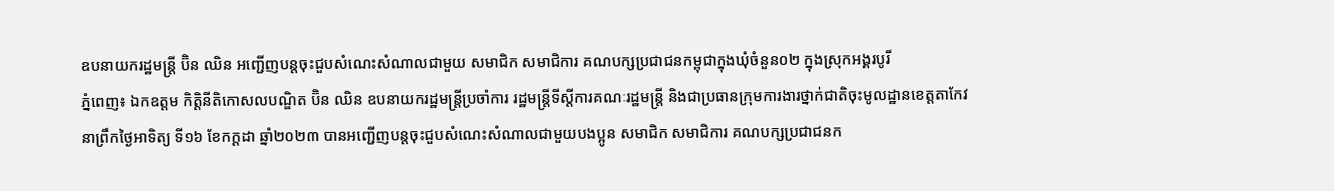ឧបនាយករដ្ឋមន្រ្តី ប៊ិន ឈិន អញ្ជើញបន្តចុះជួបសំណេះសំណាលជាមួយ សមាជិក សមាជិការ គណបក្សប្រជាជនកម្ពុជាក្នុងឃុំចំនួន០២ ក្នុងស្រុកអង្គរបូរី
ភ្នំពេញ៖ ឯកឧត្ដម កិត្តិនីតិកោសលបណ្ឌិត ប៊ិន ឈិន ឧបនាយករដ្ឋមន្ត្រីប្រចាំការ រដ្ឋមន្ត្រីទីស្ដីការគណៈរដ្ឋមន្រ្តី និងជាប្រធានក្រុមការងារថ្នាក់ជាតិចុះមូលដ្ឋានខេត្តតាកែវ នាព្រឹកថ្ងៃអាទិត្យ ទី១៦ ខែកក្ដដា ឆ្នាំ២០២៣ បានអញ្ជើញបន្តចុះជួបសំណេះសំណាលជាមួយបងប្អូន សមាជិក សមាជិការ គណបក្សប្រជាជនក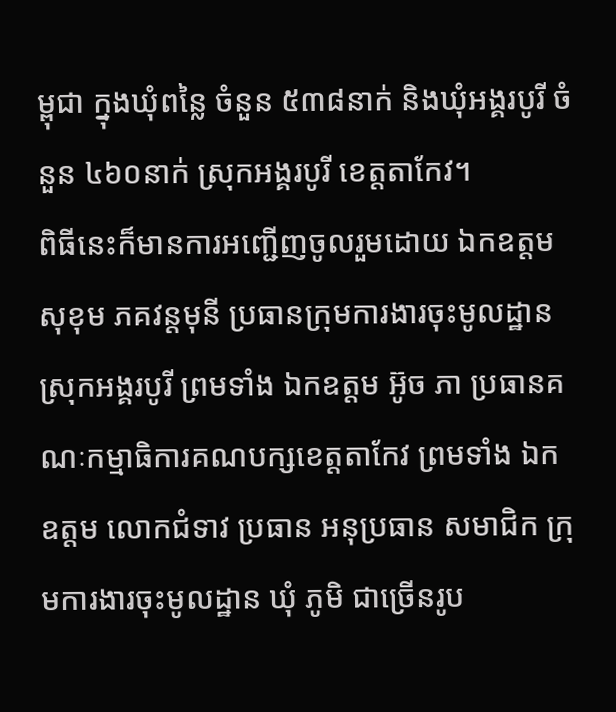ម្ពុជា ក្នុងឃុំពន្លៃ ចំនួន ៥៣៨នាក់ និងឃុំអង្គរបូរី ចំនួន ៤៦០នាក់ ស្រុកអង្គរបូរី ខេត្តតាកែវ។
ពិធីនេះក៏មានការអញ្ជើញចូលរួមដោយ ឯកឧត្តម សុខុម ភគវន្តមុនី ប្រធានក្រុមការងារចុះមូលដ្ឋានស្រុកអង្គរបូរី ព្រមទាំង ឯកឧត្តម អ៊ូច ភា ប្រធានគណៈកម្មាធិការគណបក្សខេត្តតាកែវ ព្រមទាំង ឯកឧត្តម លោកជំទាវ ប្រធាន អនុប្រធាន សមាជិក ក្រុមការងារចុះមូលដ្ឋាន ឃុំ ភូមិ ជាច្រើនរូប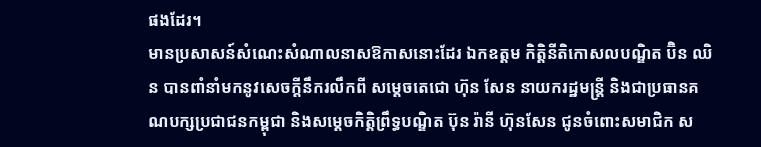ផងដែរ។
មានប្រសាសន៍សំណេះសំណាលនាសឱកាសនោះដែរ ឯកឧត្តម កិត្តិនីតិកោសលបណ្ឌិត ប៊ិន ឈិន បានពាំនាំមកនូវសេចក្តីនឹករលឹកពី សម្តេចតេជោ ហ៊ុន សែន នាយករដ្ឋមន្រ្តី និងជាប្រធានគណបក្សប្រជាជនកម្ពុជា និងសម្ដេចកិត្តិព្រឹទ្ធបណ្ឌិត ប៊ុន រ៉ានី ហ៊ុនសែន ជូនចំពោះសមាជិក ស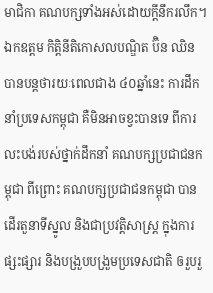មាជិកា គណបក្សទាំងអស់ដោយក្ដីនឹករលឹក។
ឯកឧត្តម កិត្តិនីតិកោសលបណ្ឌិត ប៊ិន ឈិន បានបន្តថារយៈពេលជាង ៤០ឆ្នាំនេះ ការដឹកនាំប្រទេសកម្ពុជា គឺមិនអាចខ្វះបានទេ ពីការលះបង់របស់ថ្នាក់ដឹកនាំ គណបក្សប្រជាជនកម្ពុជា ពីព្រោះ គណបក្សប្រជាជនកម្ពុជា បានដើរតួនាទីស្នូល និងជាប្រវត្តិសាស្រ្ត ក្នុងការផ្សះផ្សារ និងបង្រួបបង្រួមប្រទេសជាតិ ឲរួបរួ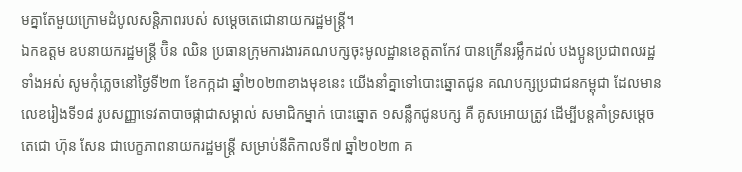មគ្នាតែមួយក្រោមដំបូលសន្តិភាពរបស់ សម្តេចតេជោនាយករដ្ឋមន្រ្តី។
ឯកឧត្តម ឧបនាយករដ្ឋមន្ត្រី ប៊ិន ឈិន ប្រធានក្រុមការងារគណបក្សចុះមូលដ្ឋានខេត្តតាកែវ បានក្រើនរម្លឹកដល់ បងប្អូនប្រជាពលរដ្ឋទាំងអស់ សូមកុំភ្លេចនៅថ្ងៃទី២៣ ខែកក្កដា ឆ្នាំ២០២៣ខាងមុខនេះ យើងនាំគ្នាទៅបោះឆ្នោតជូន គណបក្សប្រជាជនកម្ពុជា ដែលមានលេខរៀងទី១៨ រូបសញ្ញាទេវតាបាចផ្កាជាសម្គាល់ សមាជិកម្នាក់ បោះឆ្នោត ១សន្លឹកជូនបក្ស គឺ គូសអោយត្រូវ ដើម្បីបន្តគាំទ្រសម្តេចតេជោ ហ៊ុន សែន ជាបេក្ខភាពនាយករដ្ឋមន្ត្រី សម្រាប់នីតិកាលទី៧ ឆ្នាំ២០២៣ គ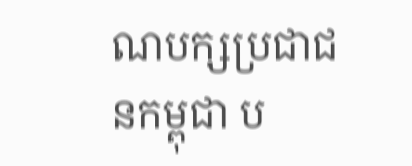ណបក្សប្រជាជនកម្ពុជា ប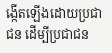ង្កើតឡើងដោយប្រជាជន ដើម្បីប្រជាជន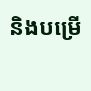និងបម្រើ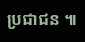ប្រជាជន ៕